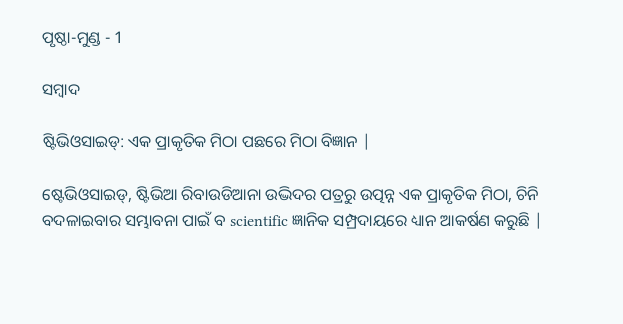ପୃଷ୍ଠା-ମୁଣ୍ଡ - 1

ସମ୍ବାଦ

ଷ୍ଟିଭିଓସାଇଡ୍: ଏକ ପ୍ରାକୃତିକ ମିଠା ପଛରେ ମିଠା ବିଜ୍ଞାନ |

ଷ୍ଟେଭିଓସାଇଡ୍, ଷ୍ଟିଭିଆ ରିବାଉଡିଆନା ଉଦ୍ଭିଦର ପତ୍ରରୁ ଉତ୍ପନ୍ନ ଏକ ପ୍ରାକୃତିକ ମିଠା, ଚିନି ବଦଳାଇବାର ସମ୍ଭାବନା ପାଇଁ ବ scientific ଜ୍ଞାନିକ ସମ୍ପ୍ରଦାୟରେ ଧ୍ୟାନ ଆକର୍ଷଣ କରୁଛି |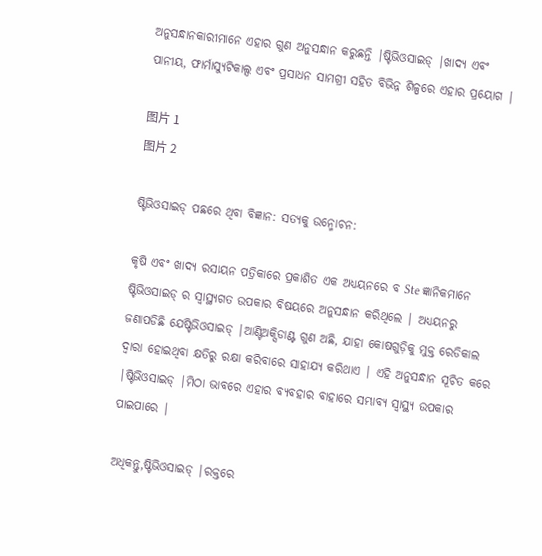ଅନୁସନ୍ଧାନକାରୀମାନେ ଏହାର ଗୁଣ ଅନୁସନ୍ଧାନ କରୁଛନ୍ତି |ଷ୍ଟିଭିଓସାଇଡ୍ |ଖାଦ୍ୟ ଏବଂ ପାନୀୟ, ଫାର୍ମାସ୍ୟୁଟିକାଲ୍ସ ଏବଂ ପ୍ରସାଧନ ସାମଗ୍ରୀ ସହିତ ବିଭିନ୍ନ ଶିଳ୍ପରେ ଏହାର ପ୍ରୟୋଗ |

图片 1
图片 2

ଷ୍ଟିଭିଓସାଇଡ୍ ପଛରେ ଥିବା ବିଜ୍ଞାନ: ସତ୍ୟକୁ ଉନ୍ମୋଚନ:

କୃଷି ଏବଂ ଖାଦ୍ୟ ରସାୟନ ପତ୍ରିକାରେ ପ୍ରକାଶିତ ଏକ ଅଧ୍ୟୟନରେ ବ Ste ଜ୍ଞାନିକମାନେ ଷ୍ଟିଭିଓସାଇଡ୍ ର ସ୍ୱାସ୍ଥ୍ୟଗତ ଉପକାର ବିଷୟରେ ଅନୁସନ୍ଧାନ କରିଥିଲେ | ଅଧ୍ୟୟନରୁ ଜଣାପଡିଛି ଯେଷ୍ଟିଭିଓସାଇଡ୍ |ଆଣ୍ଟିଅକ୍ସିଡାଣ୍ଟ ଗୁଣ ଅଛି, ଯାହା କୋଷଗୁଡ଼ିକୁ ମୁକ୍ତ ରେଡିକାଲ ଦ୍ୱାରା ହୋଇଥିବା କ୍ଷତିରୁ ରକ୍ଷା କରିବାରେ ସାହାଯ୍ୟ କରିଥାଏ | ଏହି ଅନୁସନ୍ଧାନ ସୂଚିତ କରେ |ଷ୍ଟିଭିଓସାଇଡ୍ |ମିଠା ଭାବରେ ଏହାର ବ୍ୟବହାର ବାହାରେ ସମ୍ଭାବ୍ୟ ସ୍ୱାସ୍ଥ୍ୟ ଉପକାର ପାଇପାରେ |

ଅଧିକନ୍ତୁ,ଷ୍ଟିଭିଓସାଇଡ୍ |ରକ୍ତରେ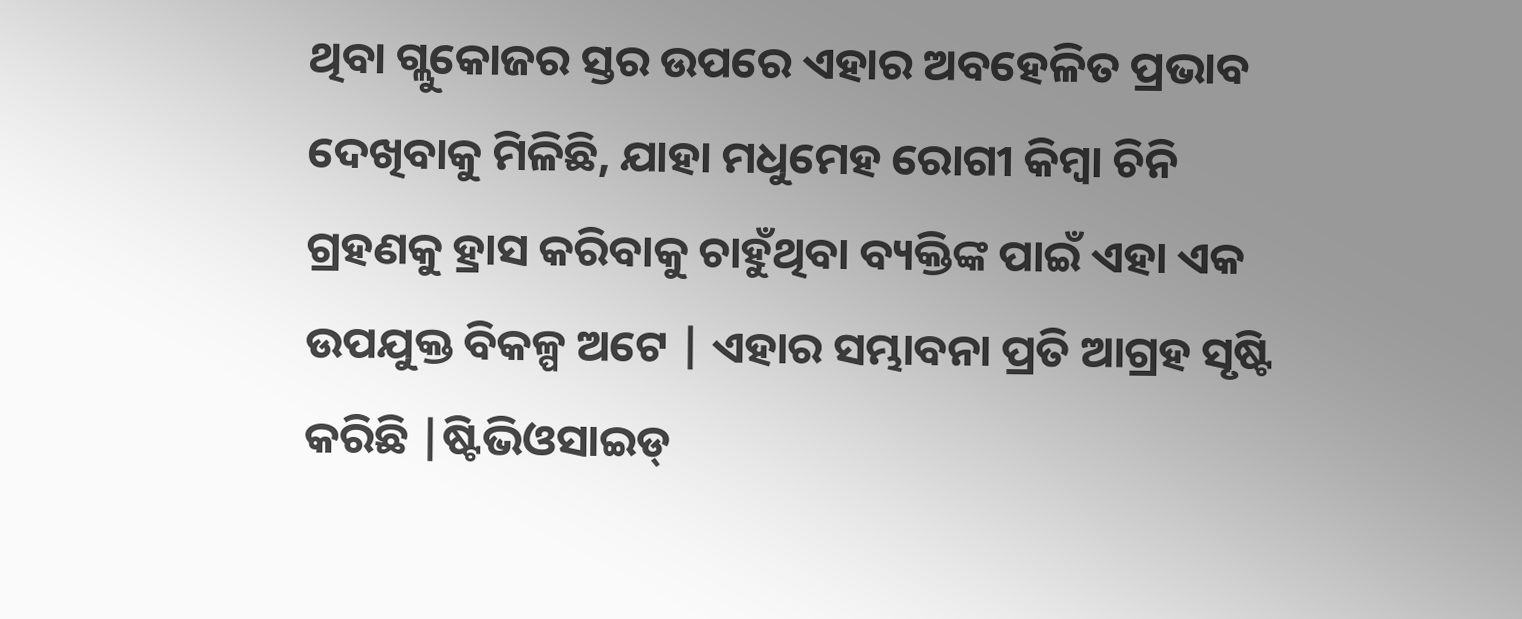ଥିବା ଗ୍ଲୁକୋଜର ସ୍ତର ଉପରେ ଏହାର ଅବହେଳିତ ପ୍ରଭାବ ଦେଖିବାକୁ ମିଳିଛି, ଯାହା ମଧୁମେହ ରୋଗୀ କିମ୍ବା ଚିନି ଗ୍ରହଣକୁ ହ୍ରାସ କରିବାକୁ ଚାହୁଁଥିବା ବ୍ୟକ୍ତିଙ୍କ ପାଇଁ ଏହା ଏକ ଉପଯୁକ୍ତ ବିକଳ୍ପ ଅଟେ | ଏହାର ସମ୍ଭାବନା ପ୍ରତି ଆଗ୍ରହ ସୃଷ୍ଟି କରିଛି |ଷ୍ଟିଭିଓସାଇଡ୍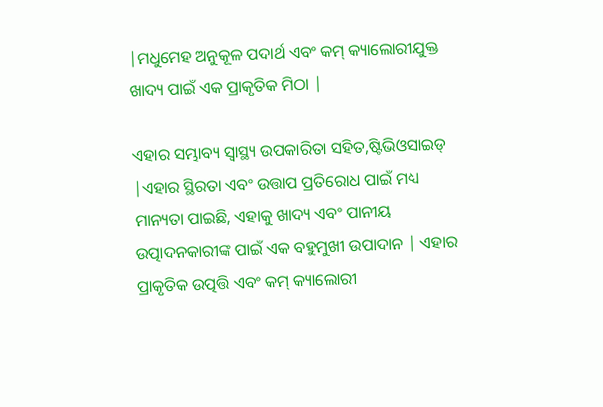|ମଧୁମେହ ଅନୁକୂଳ ପଦାର୍ଥ ଏବଂ କମ୍ କ୍ୟାଲୋରୀଯୁକ୍ତ ଖାଦ୍ୟ ପାଇଁ ଏକ ପ୍ରାକୃତିକ ମିଠା |

ଏହାର ସମ୍ଭାବ୍ୟ ସ୍ୱାସ୍ଥ୍ୟ ଉପକାରିତା ସହିତ,ଷ୍ଟିଭିଓସାଇଡ୍ |ଏହାର ସ୍ଥିରତା ଏବଂ ଉତ୍ତାପ ପ୍ରତିରୋଧ ପାଇଁ ମଧ୍ୟ ମାନ୍ୟତା ପାଇଛି, ଏହାକୁ ଖାଦ୍ୟ ଏବଂ ପାନୀୟ ଉତ୍ପାଦନକାରୀଙ୍କ ପାଇଁ ଏକ ବହୁମୁଖୀ ଉପାଦାନ | ଏହାର ପ୍ରାକୃତିକ ଉତ୍ପତ୍ତି ଏବଂ କମ୍ କ୍ୟାଲୋରୀ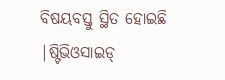ବିଷୟବସ୍ତୁ ସ୍ଥିତ ହୋଇଛି |ଷ୍ଟିଭିଓସାଇଡ୍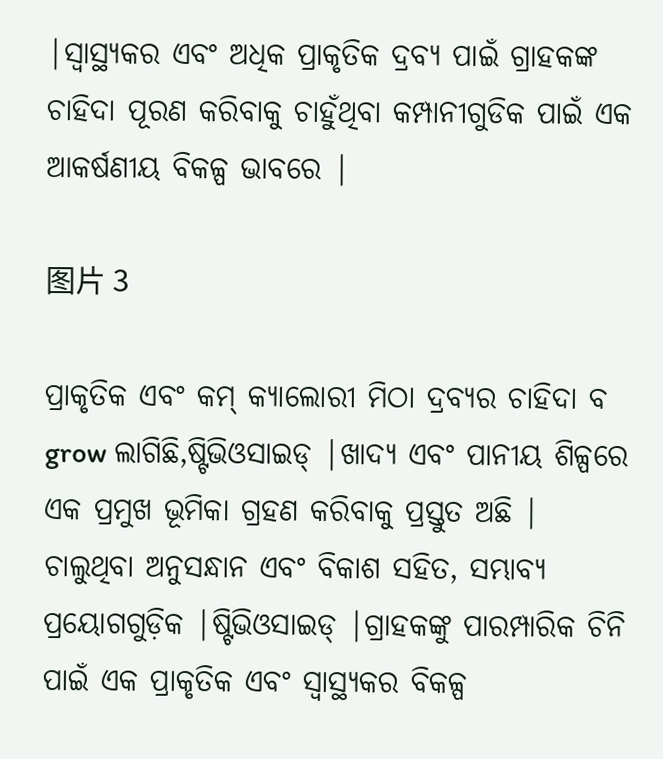|ସ୍ୱାସ୍ଥ୍ୟକର ଏବଂ ଅଧିକ ପ୍ରାକୃତିକ ଦ୍ରବ୍ୟ ପାଇଁ ଗ୍ରାହକଙ୍କ ଚାହିଦା ପୂରଣ କରିବାକୁ ଚାହୁଁଥିବା କମ୍ପାନୀଗୁଡିକ ପାଇଁ ଏକ ଆକର୍ଷଣୀୟ ବିକଳ୍ପ ଭାବରେ |

图片 3

ପ୍ରାକୃତିକ ଏବଂ କମ୍ କ୍ୟାଲୋରୀ ମିଠା ଦ୍ରବ୍ୟର ଚାହିଦା ବ grow ଲାଗିଛି,ଷ୍ଟିଭିଓସାଇଡ୍ |ଖାଦ୍ୟ ଏବଂ ପାନୀୟ ଶିଳ୍ପରେ ଏକ ପ୍ରମୁଖ ଭୂମିକା ଗ୍ରହଣ କରିବାକୁ ପ୍ରସ୍ତୁତ ଅଛି | ଚାଲୁଥିବା ଅନୁସନ୍ଧାନ ଏବଂ ବିକାଶ ସହିତ, ସମ୍ଭାବ୍ୟ ପ୍ରୟୋଗଗୁଡ଼ିକ |ଷ୍ଟିଭିଓସାଇଡ୍ |ଗ୍ରାହକଙ୍କୁ ପାରମ୍ପାରିକ ଚିନି ପାଇଁ ଏକ ପ୍ରାକୃତିକ ଏବଂ ସ୍ୱାସ୍ଥ୍ୟକର ବିକଳ୍ପ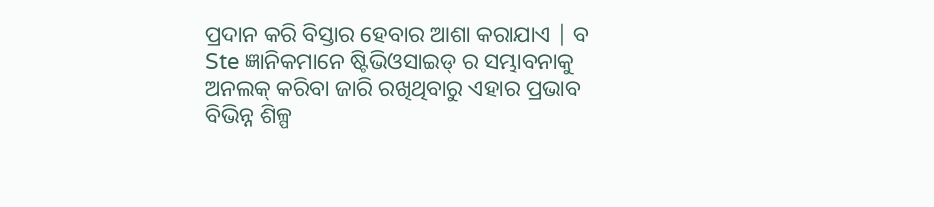ପ୍ରଦାନ କରି ବିସ୍ତାର ହେବାର ଆଶା କରାଯାଏ | ବ Ste ଜ୍ଞାନିକମାନେ ଷ୍ଟିଭିଓସାଇଡ୍ ର ସମ୍ଭାବନାକୁ ଅନଲକ୍ କରିବା ଜାରି ରଖିଥିବାରୁ ଏହାର ପ୍ରଭାବ ବିଭିନ୍ନ ଶିଳ୍ପ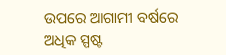ଉପରେ ଆଗାମୀ ବର୍ଷରେ ଅଧିକ ସ୍ପଷ୍ଟ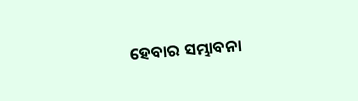ହେବାର ସମ୍ଭାବନା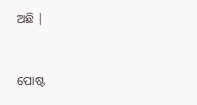ଅଛି |


ପୋଷ୍ଟ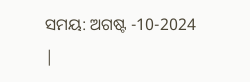ସମୟ: ଅଗଷ୍ଟ -10-2024 |